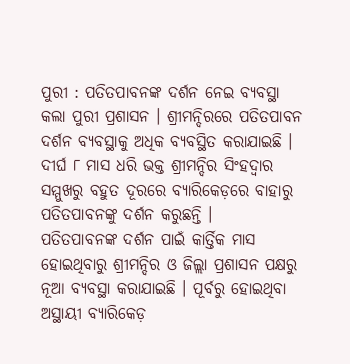ପୁରୀ : ପତିତପାବନଙ୍କ ଦର୍ଶନ ନେଇ ବ୍ୟବସ୍ଥା କଲା ପୁରୀ ପ୍ରଶାସନ । ଶ୍ରୀମନ୍ଦିରରେ ପତିତପାବନ ଦର୍ଶନ ବ୍ୟବସ୍ଥାକୁ ଅଧିକ ବ୍ୟବସ୍ଥିତ କରାଯାଇଛି । ଦୀର୍ଘ ୮ ମାସ ଧରି ଭକ୍ତ ଶ୍ରୀମନ୍ଦିର ସିଂହଦ୍ବାର ସମ୍ମୁଖରୁ ବହୁତ ଦୂରରେ ବ୍ୟାରିକେଡ଼ରେ ବାହାରୁ ପତିତପାବନଙ୍କୁ ଦର୍ଶନ କରୁଛନ୍ତି ।
ପତିତପାବନଙ୍କ ଦର୍ଶନ ପାଇଁ କାର୍ତ୍ତିକ ମାସ ହୋଇଥିବାରୁ ଶ୍ରୀମନ୍ଦିର ଓ ଜିଲ୍ଲା ପ୍ରଶାସନ ପକ୍ଷରୁ ନୂଆ ବ୍ୟବସ୍ଥା କରାଯାଇଛି । ପୂର୍ବରୁ ହୋଇଥିବା ଅସ୍ଥାୟୀ ବ୍ୟାରିକେଡ଼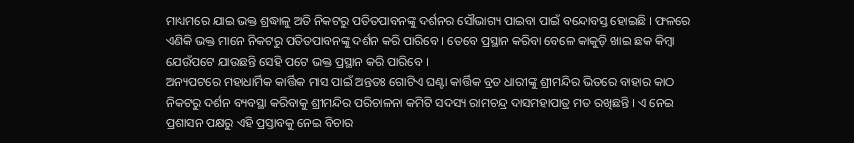ମାଧ୍ୟମରେ ଯାଇ ଭକ୍ତ ଶ୍ରଦ୍ଧାଳୁ ଅତି ନିକଟରୁ ପତିତପାବନଙ୍କୁ ଦର୍ଶନର ସୌଭାଗ୍ୟ ପାଇବା ପାଇଁ ବନ୍ଦୋବସ୍ତ ହୋଇଛି । ଫଳରେ ଏଣିକି ଭକ୍ତ ମାନେ ନିକଟରୁ ପତିତପାବନଙ୍କୁ ଦର୍ଶନ କରି ପାରିବେ । ତେବେ ପ୍ରସ୍ଥାନ କରିବା ବେଳେ କାକୁଡ଼ି ଖାଇ ଛକ କିମ୍ବା ଯେଉଁପଟେ ଯାଉଛନ୍ତି ସେହି ପଟେ ଭକ୍ତ ପ୍ରସ୍ଥାନ କରି ପାରିବେ ।
ଅନ୍ୟପଟରେ ମହାଧାର୍ମିକ କାର୍ତ୍ତିକ ମାସ ପାଇଁ ଅନ୍ତତଃ ଗୋଟିଏ ଘଣ୍ଟା କାର୍ତ୍ତିକ ବ୍ରତ ଧାରୀଙ୍କୁ ଶ୍ରୀମନ୍ଦିର ଭିତରେ ବାହାର କାଠ ନିକଟରୁ ଦର୍ଶନ ବ୍ୟବସ୍ଥା କରିବାକୁ ଶ୍ରୀମନ୍ଦିର ପରିଚାଳନା କମିଟି ସଦସ୍ୟ ରାମଚନ୍ଦ୍ର ଦାସମହାପାତ୍ର ମତ ରଖିଛନ୍ତି । ଏ ନେଇ ପ୍ରଶାସନ ପକ୍ଷରୁ ଏହି ପ୍ରସ୍ତାବକୁ ନେଇ ବିଚାର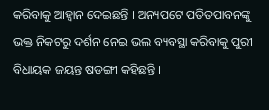କରିବାକୁ ଆହ୍ବାନ ଦେଇଛନ୍ତି । ଅନ୍ୟପଟେ ପତିତପାବନଙ୍କୁ ଭକ୍ତ ନିକଟରୁ ଦର୍ଶନ ନେଇ ଭଲ ବ୍ୟବସ୍ଥା କରିବାକୁ ପୁରୀ ବିଧାୟକ ଜୟନ୍ତ ଷଡଙ୍ଗୀ କହିଛନ୍ତି ।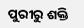ପୁରୀରୁ ଶକ୍ତି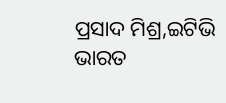ପ୍ରସାଦ ମିଶ୍ର,ଇଟିଭି ଭାରତ